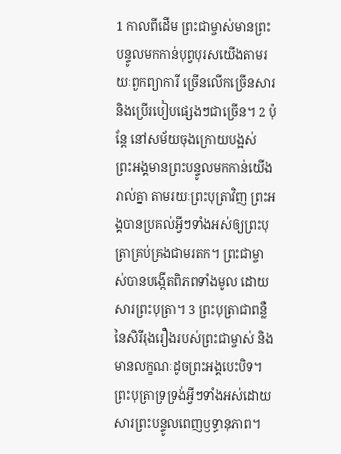1 កាលពីដើម ព្រះជាម្ចាស់មានព្រះបន្ទូលមកកាន់បុព្វបុរសយើងតាមរយៈពួកព្យាការី ច្រើនលើកច្រើនសារ និងប្រើរបៀបផ្សេងៗជាច្រើន។ 2 ប៉ុន្តែ នៅសម័យចុងក្រោយបង្អស់ ព្រះអង្គមានព្រះបន្ទូលមកកាន់យើងរាល់គ្នា តាមរយៈព្រះបុត្រាវិញ ព្រះអង្គបានប្រគល់អ្វីៗទាំងអស់ឲ្យព្រះបុត្រាគ្រប់គ្រងជាមរតក។ ព្រះជាម្ចាស់បានបង្កើតពិភពទាំងមូល ដោយសារព្រះបុត្រា។ 3 ព្រះបុត្រាជាពន្លឺនៃសិរីរុងរឿងរបស់ព្រះជាម្ចាស់ និងមានលក្ខណៈដូចព្រះអង្គបេះបិទ។ ព្រះបុត្រាទ្រទ្រង់អ្វីៗទាំងអស់ដោយសារព្រះបន្ទូលពេញឫទ្ធានុភាព។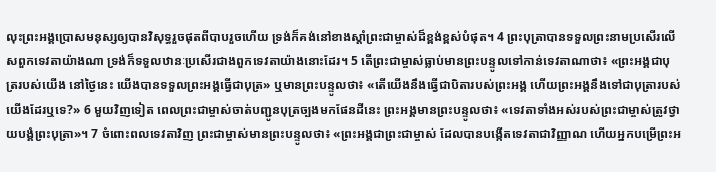លុះព្រះអង្គប្រោសមនុស្សឲ្យបានវិសុទ្ធរួចផុតពីបាបរួចហើយ ទ្រង់ក៏គង់នៅខាងស្ដាំព្រះជាម្ចាស់ដ៏ខ្ពង់ខ្ពស់បំផុត។ 4 ព្រះបុត្រាបានទទួលព្រះនាមប្រសើរលើសពួកទេវតាយ៉ាងណា ទ្រង់ក៏ទទួលឋានៈប្រសើរជាងពួកទេវតាយ៉ាងនោះដែរ។ 5 តើព្រះជាម្ចាស់ធ្លាប់មានព្រះបន្ទូលទៅកាន់ទេវតាណាថា៖ «ព្រះអង្គជាបុត្ររបស់យើង នៅថ្ងៃនេះ យើងបានទទួលព្រះអង្គធ្វើជាបុត្រ» ឬមានព្រះបន្ទូលថា៖ «តើយើងនឹងធ្វើជាបិតារបស់ព្រះអង្គ ហើយព្រះអង្គនឹងទៅជាបុត្រារបស់យើងដែរឬទេ?» 6 មួយវិញទៀត ពេលព្រះជាម្ចាស់ចាត់បញ្ជូនបុត្រច្បងមកផែនដីនេះ ព្រះអង្គមានព្រះបន្ទូលថា៖ «ទេវតាទាំងអស់របស់ព្រះជាម្ចាស់ត្រូវថ្វាយបង្គំព្រះបុត្រា»។ 7 ចំពោះពលទេវតាវិញ ព្រះជាម្ចាស់មានព្រះបន្ទូលថា៖ «ព្រះអង្គជាព្រះជាម្ចាស់ ដែលបានបង្កើតទេវតាជាវិញ្ញាណ ហើយអ្នកបម្រើព្រះអ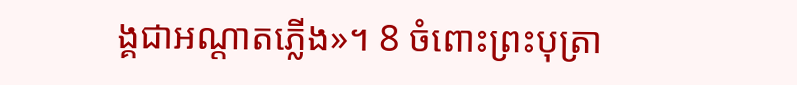ង្គជាអណ្តាតភ្លើង»។ 8 ចំពោះព្រះបុត្រា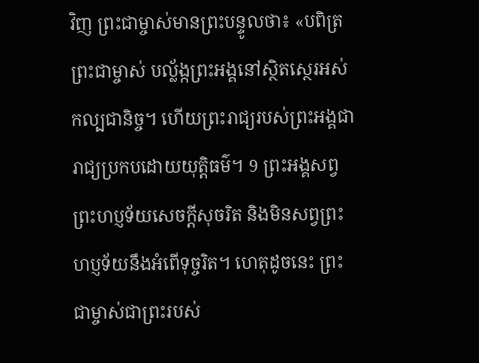វិញ ព្រះជាម្ចាស់មានព្រះបន្ទូលថា៖ «បពិត្រ ព្រះជាម្ចាស់ បល្ល័ង្កព្រះអង្គនៅស្ថិតស្ថេរអស់កល្បជានិច្ច។ ហើយព្រះរាជ្យរបស់ព្រះអង្គជារាជ្យប្រកបដោយយុត្តិធម៌។ 9 ព្រះអង្គសព្វព្រះហប្ញទ័យសេចក្តីសុចរិត និងមិនសព្វព្រះហប្ញទ័យនឹងអំពើទុច្ចរិត។ ហេតុដូចនេះ ព្រះជាម្ចាស់ជាព្រះរបស់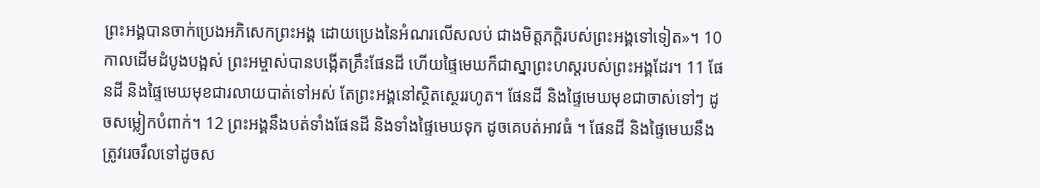ព្រះអង្គបានចាក់ប្រេងអភិសេកព្រះអង្គ ដោយប្រេងនៃអំណរលើសលប់ ជាងមិត្តភក្តិរបស់ព្រះអង្គទៅទៀត»។ 10 កាលដើមដំបូងបង្អស់ ព្រះអម្ចាស់បានបង្កើតគ្រឹះផែនដី ហើយផ្ទៃមេឃក៏ជាស្នាព្រះហស្ដរបស់ព្រះអង្គដែរ។ 11 ផែនដី និងផ្ទៃមេឃមុខជារលាយបាត់ទៅអស់ តែព្រះអង្គនៅស្ថិតស្ថេររហូត។ ផែនដី និងផ្ទៃមេឃមុខជាចាស់ទៅៗ ដូចសម្លៀកបំពាក់។ 12 ព្រះអង្គនឹងបត់ទាំងផែនដី និងទាំងផ្ទៃមេឃទុក ដូចគេបត់អាវធំ ។ ផែនដី និងផ្ទៃមេឃនឹងត្រូវរេចរឹលទៅដូចស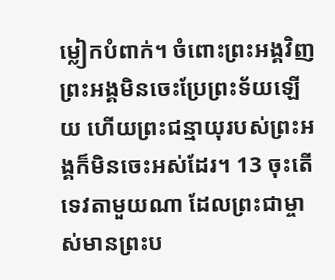ម្លៀកបំពាក់។ ចំពោះព្រះអង្គវិញ ព្រះអង្គមិនចេះប្រែព្រះទ័យឡើយ ហើយព្រះជន្មាយុរបស់ព្រះអង្គក៏មិនចេះអស់ដែរ។ 13 ចុះតើទេវតាមួយណា ដែលព្រះជាម្ចាស់មានព្រះប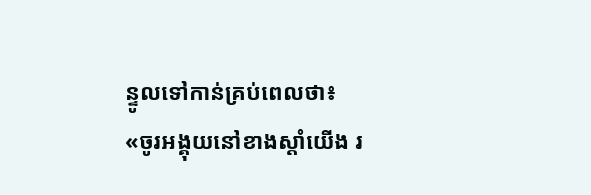ន្ទូលទៅកាន់គ្រប់ពេលថា៖ «ចូរអង្គុយនៅខាងស្តាំយើង រ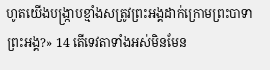ហូតយើងបង្រ្កាបខ្មាំងសត្រូវព្រះអង្គដាក់ក្រោមព្រះបាទាព្រះអង្គ?» 14 តើទេវតាទាំងអស់មិនមែន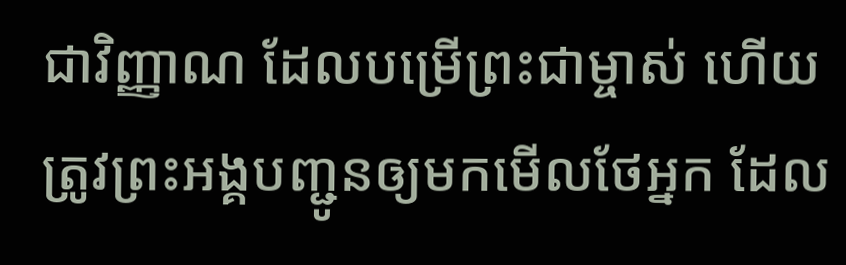ជាវិញ្ញាណ ដែលបម្រើព្រះជាម្ចាស់ ហើយត្រូវព្រះអង្គបញ្ជូនឲ្យមកមើលថែអ្នក ដែល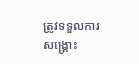ត្រូវទទួលការសង្រ្គោះ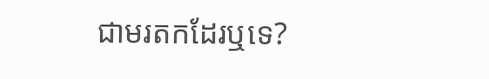ជាមរតកដែរឬទេ?